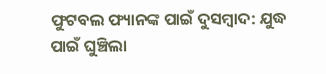ଫୁଟବଲ ଫ୍ୟାନଙ୍କ ପାଇଁ ଦୁସମ୍ବାଦ: ଯୁଦ୍ଧ ପାଇଁ ଘୁଞ୍ଚିଲା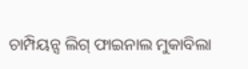ଚାମ୍ପିୟନ୍ସ ଲିଗ୍ ଫାଇନାଲ ମୁକାବିଲା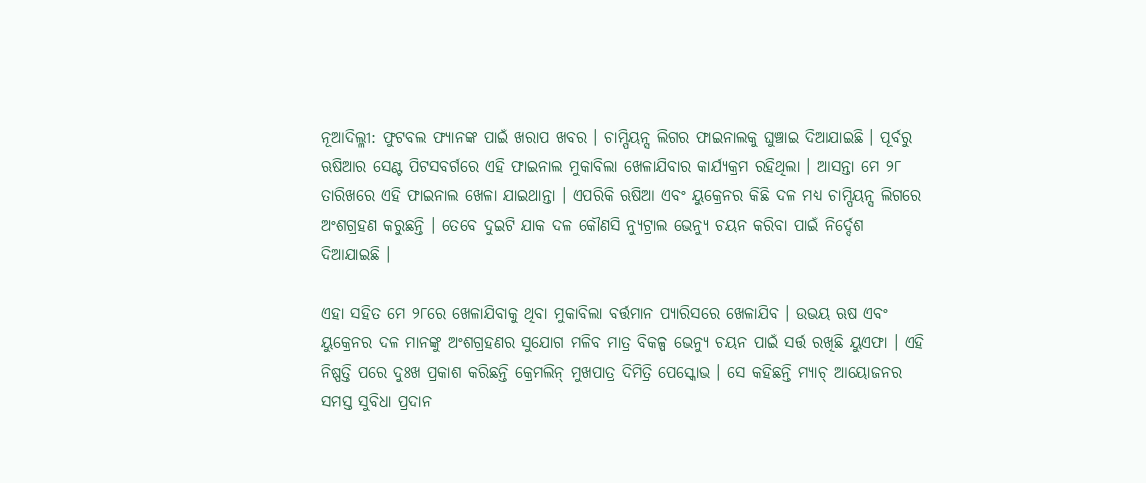ନୂଆଦିଲ୍ଳୀ: ଫୁଟବଲ ଫ୍ୟାନଙ୍କ ପାଇଁ ଖରାପ ଖବର । ଚାମ୍ପିୟନ୍ସ ଲିଗର ଫାଇନାଲକୁ ଘୁଞ୍ଚାଇ ଦିଆଯାଇଛି । ପୂର୍ବରୁ ଋଷିଆର ସେଣ୍ଟ ପିଟସବର୍ଗରେ ଏହି ଫାଇନାଲ ମୁକାବିଲା ଖେଳାଯିବାର କାର୍ଯ୍ୟକ୍ରମ ରହିଥିଲା । ଆସନ୍ତା ମେ ୨୮ ତାରିଖରେ ଏହି ଫାଇନାଲ ଖେଳା ଯାଇଥାନ୍ତା । ଏପରିକି ଋଷିଆ ଏବଂ ୟୁକ୍ରେନର କିଛି ଦଳ ମଧ୍ୟ ଚାମ୍ପିୟନ୍ସ ଲିଗରେ ଅଂଶଗ୍ରହଣ କରୁଛନ୍ତି । ତେବେ ଦୁଇଟି ଯାକ ଦଳ କୌଣସି ନ୍ୟୁଟ୍ରାଲ ଭେନ୍ୟୁ ଚୟନ କରିବା ପାଇଁ ନିର୍ଦ୍ଦେଶ ଦିଆଯାଇଛି ।

ଏହା ସହିତ ମେ ୨୮ରେ ଖେଳାଯିବାକୁ ଥିବା ମୁକାବିଲା ବର୍ତ୍ତମାନ ପ୍ୟାରିସରେ ଖେଳାଯିବ । ଉଭୟ ଋଷ ଏବଂ ୟୁକ୍ରେନର ଦଳ ମାନଙ୍କୁ ଅଂଶଗ୍ରହଣର ସୁଯୋଗ ମଳିବ ମାତ୍ର ବିକଳ୍ପ ଭେନ୍ୟୁ ଚୟନ ପାଇଁ ସର୍ତ୍ତ ରଖିଛି ୟୁଏଫା । ଏହି ନିଷ୍ପତ୍ତି ପରେ ଦୁଃଖ ପ୍ରକାଶ କରିଛନ୍ତି କ୍ରେମଲିନ୍ ମୁଖପାତ୍ର ଦିମିତ୍ରି ପେସ୍କୋଭ । ସେ କହିଛନ୍ତି ମ୍ୟାଚ୍ ଆୟୋଜନର ସମସ୍ତ ସୁବିଧା ପ୍ରଦାନ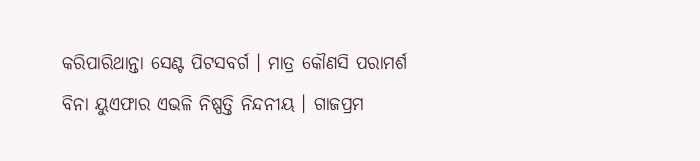କରିପାରିଥାନ୍ତା ସେଣ୍ଟ ପିଟସବର୍ଗ । ମାତ୍ର କୌଣସି ପରାମର୍ଶ ବିନା ୟୁଏଫାର ଏଭଳି ନିଷ୍ପତ୍ତି ନିନ୍ଦନୀୟ । ଗାଜପ୍ରମ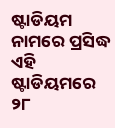ଷ୍ଟାଡିୟମ ନାମରେ ପ୍ରସିଦ୍ଧ ଏହି ଷ୍ଟାଡିୟମରେ ୨୮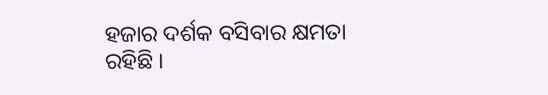ହଜାର ଦର୍ଶକ ବସିବାର କ୍ଷମତା ରହିଛି ।